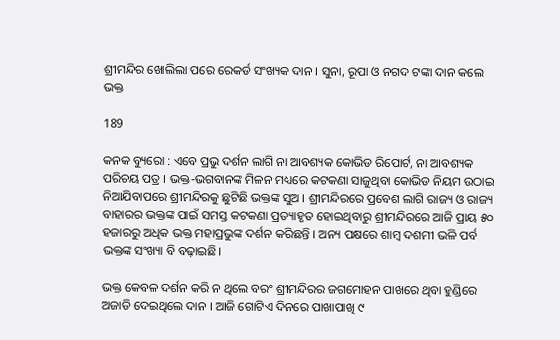ଶ୍ରୀମନ୍ଦିର ଖୋଲିଲା ପରେ ରେକର୍ଡ ସଂଖ୍ୟକ ଦାନ । ସୁନା, ରୂପା ଓ ନଗଦ ଟଙ୍କା ଦାନ କଲେ ଭକ୍ତ

189

କନକ ବ୍ୟୁରୋ : ଏବେ ପ୍ରଭୁ ଦର୍ଶନ ଲାଗି ନା ଆବଶ୍ୟକ କୋଭିଡ ରିପୋର୍ଟ, ନା ଆବଶ୍ୟକ ପରିଚୟ ପତ୍ର । ଭକ୍ତ-ଭଗବାନଙ୍କ ମିଳନ ମଧ୍ୟରେ କଟକଣା ସାଜୁଥିବା କୋଭିଡ ନିୟମ ଉଠାଇ ନିଆଯିବାପରେ ଶ୍ରୀମନ୍ଦିରକୁ ଛୁଟିଛି ଭକ୍ତଙ୍କ ସୁଅ । ଶ୍ରୀମନ୍ଦିରରେ ପ୍ରବେଶ ଲାଗି ରାଜ୍ୟ ଓ ରାଜ୍ୟ ବାହାରର ଭକ୍ତଙ୍କ ପାଇଁ ସମସ୍ତ କଟକଣା ପ୍ରତ୍ୟାହୃତ ହୋଇଥିବାରୁ ଶ୍ରୀମନ୍ଦିରରେ ଆଜି ପ୍ରାୟ ୫୦ ହଜାରରୁ ଅଧିକ ଭକ୍ତ ମହାପ୍ରଭୁଙ୍କ ଦର୍ଶନ କରିଛନ୍ତି । ଅନ୍ୟ ପକ୍ଷରେ ଶାମ୍ବ ଦଶମୀ ଭଳି ପର୍ବ ଭକ୍ତଙ୍କ ସଂଖ୍ୟା ବି ବଢ଼ାଇଛି।

ଭକ୍ତ କେବଳ ଦର୍ଶନ କରି ନ ଥିଲେ ବରଂ ଶ୍ରୀମନ୍ଦିରର ଜଗମୋହନ ପାଖରେ ଥିବା ହୁଣ୍ଡିରେ ଅଜାଡି ଦେଇଥିଲେ ଦାନ । ଆଜି ଗୋଟିଏ ଦିନରେ ପାଖାପାଖି ୯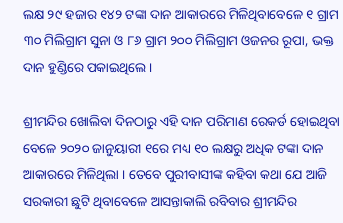ଲକ୍ଷ ୨୯ ହଜାର ୧୪୨ ଟଙ୍କା ଦାନ ଆକାରରେ ମିଳିଥିବାବେଳେ ୧ ଗ୍ରାମ ୩୦ ମିଲିଗ୍ରାମ ସୁନା ଓ ୮୬ ଗ୍ରାମ ୨୦୦ ମିଲିଗ୍ରାମ ଓଜନର ରୂପା, ଭକ୍ତ ଦାନ ହୁଣ୍ଡିରେ ପକାଇଥିଲେ ।

ଶ୍ରୀମନ୍ଦିର ଖୋଲିବା ଦିନଠାରୁ ଏହି ଦାନ ପରିମାଣ ରେକର୍ଡ ହୋଇଥିବା ବେଳେ ୨୦୨୦ ଜାନୁୟାରୀ ୧ରେ ମଧ୍ୟ ୧୦ ଲକ୍ଷରୁ ଅଧିକ ଟଙ୍କା ଦାନ ଆକାରରେ ମିଳିଥିଲା । ତେବେ ପୁରୀବାସୀଙ୍କ କହିବା କଥା ଯେ ଆଜି ସରକାରୀ ଛୁଟି ଥିବାବେଳେ ଆସନ୍ତାକାଲି ରବିବାର ଶ୍ରୀମନ୍ଦିର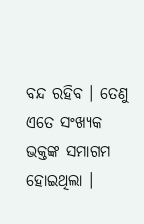ବନ୍ଦ ରହିବ । ତେଣୁ ଏତେ ସଂଖ୍ୟକ ଭକ୍ତଙ୍କ ସମାଗମ ହୋଇଥିଲା ।